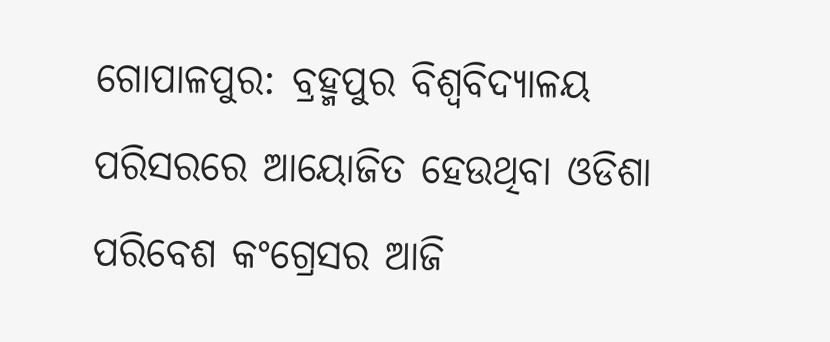ଗୋପାଳପୁର: ବ୍ରହ୍ମପୁର ବିଶ୍ଵବିଦ୍ୟାଳୟ ପରିସରରେ ଆୟୋଜିତ ହେଉଥିବା ଓଡିଶା ପରିବେଶ କଂଗ୍ରେସର ଆଜି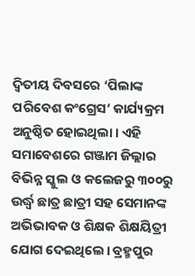ଦ୍ଵିତୀୟ ଦିବସରେ ‘ପିଲାଙ୍କ ପରିବେଶ କଂଗ୍ରେସ’ କାର୍ଯ୍ୟକ୍ରମ ଅନୁଷ୍ଠିତ ହୋଇଥିଲା। ଏହି ସମାବେଶରେ ଗଞ୍ଜାମ ଜିଲ୍ଲାର ବିଭିନ୍ନ ସ୍କୁଲ ଓ କଲେଜରୁ ୩୦୦ରୁ ଉର୍ଦ୍ଧ୍ଵ ଛାତ୍ର ଛାତ୍ରୀ ସହ ସେମାନଙ୍କ ଅଭିଭାବକ ଓ ଶିକ୍ଷକ ଶିକ୍ଷୟିତ୍ରୀ ଯୋଗ ଦେଇଥିଲେ। ବ୍ରହ୍ମପୁର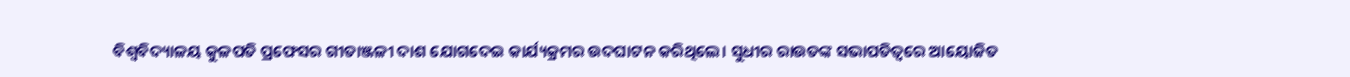ବିଶ୍ଵବିଦ୍ୟାଳୟ କୁଳପତି ପ୍ରଫେସର ଗୀତାଞ୍ଜଳୀ ଦାଶ ଯୋଗଦେଇ କାର୍ଯ୍ୟକ୍ରମର ଉଦଘାଟନ କରିଥିଲେ। ସୁଧୀର ରାଉତଙ୍କ ସଭାପତିତ୍ଵରେ ଆୟୋଜିତ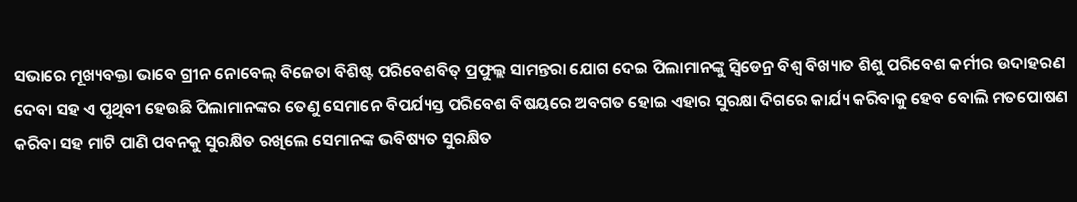ସଭାରେ ମୂଖ୍ୟବକ୍ତା ଭାବେ ଗ୍ରୀନ ନୋବେଲ୍ ବିଜେତା ବିଶିଷ୍ଟ ପରିବେଶବିତ୍ ପ୍ରଫୁଲ୍ଲ ସାମନ୍ତରା ଯୋଗ ଦେଇ ପିଲାମାନଙ୍କୁ ସ୍ବିଡେନ୍ର ବିଶ୍ଵ ବିଖ୍ୟାତ ଶିଶୁ ପରିବେଶ କର୍ମୀର ଉଦାହରଣ ଦେବା ସହ ଏ ପୃଥିବୀ ହେଉଛି ପିଲାମାନଙ୍କର ତେଣୁ ସେମାନେ ବିପର୍ଯ୍ୟସ୍ତ ପରିବେଶ ବିଷୟରେ ଅବଗତ ହୋଇ ଏହାର ସୁରକ୍ଷା ଦିଗରେ କାର୍ଯ୍ୟ କରିବାକୁ ହେବ ବୋଲି ମତପୋଷଣ କରିବା ସହ ମାଟି ପାଣି ପବନକୁ ସୁରକ୍ଷିତ ରଖିଲେ ସେମାନଙ୍କ ଭବିଷ୍ୟତ ସୁରକ୍ଷିତ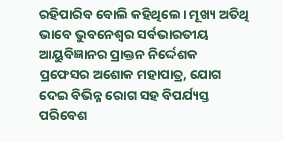ରହିପାରିବ ବୋଲି କହିଥିଲେ। ମୂଖ୍ୟ ଅତିଥି ଭାବେ ଭୁବନେଶ୍ଵର ସର୍ବଭାରତୀୟ ଆୟୁବିଜ୍ଞାନର ପ୍ରାକ୍ତନ ନିର୍ଦ୍ଦେଶକ ପ୍ରଫେସର ଅଶୋକ ମହାପାତ୍ର, ଯୋଗ ଦେଇ ବିଭିନ୍ନ ରୋଗ ସହ ବିପର୍ଯ୍ୟସ୍ତ ପରିବେଶ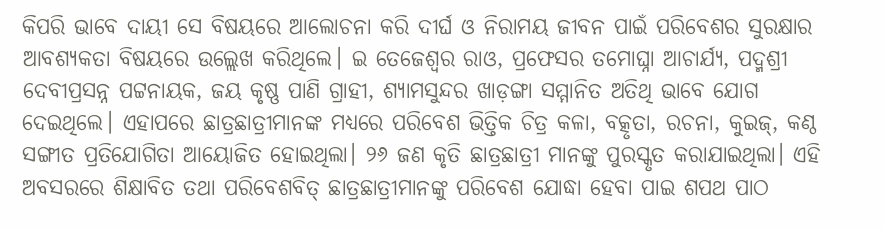କିପରି ଭାବେ ଦାୟୀ ସେ ବିଷୟରେ ଆଲୋଚନା କରି ଦୀର୍ଘ ଓ ନିରାମୟ ଜୀବନ ପାଇଁ ପରିବେଶର ସୁରକ୍ଷାର ଆବଶ୍ୟକତା ବିଷୟରେ ଉଲ୍ଲେଖ କରିଥିଲେ। ଇ ତେଜେଶ୍ଵର ରାଓ, ପ୍ରଫେସର ତମୋଘ୍ନା ଆଚାର୍ଯ୍ୟ, ପଦ୍ମଶ୍ରୀ ଦେବୀପ୍ରସନ୍ନ ପଟ୍ଟନାୟକ, ଜୟ କୃଷ୍ଣ ପାଣି ଗ୍ରାହୀ, ଶ୍ୟାମସୁନ୍ଦର ଖାଡ଼ଙ୍ଗା ସମ୍ମାନିତ ଅତିଥି ଭାବେ ଯୋଗ ଦେଇଥିଲେ। ଏହାପରେ ଛାତ୍ରଛାତ୍ରୀମାନଙ୍କ ମଧ୍ୟରେ ପରିବେଶ ଭିତ୍ତିକ ଚିତ୍ର କଳା, ବତ୍କୃତା, ରଚନା, କୁଇଜ୍, କଣ୍ଠ ସଙ୍ଗୀତ ପ୍ରତିଯୋଗିତା ଆୟୋଜିତ ହୋଇଥିଲା। ୨୬ ଜଣ କୃତି ଛାତ୍ରଛାତ୍ରୀ ମାନଙ୍କୁ ପୁରସ୍କୃତ କରାଯାଇଥିଲା। ଏହି ଅବସରରେ ଶିକ୍ଷାବିତ ତଥା ପରିବେଶବିତ୍ ଛାତ୍ରଛାତ୍ରୀମାନଙ୍କୁ ପରିବେଶ ଯୋଦ୍ଧା ହେବା ପାଇ ଶପଥ ପାଠ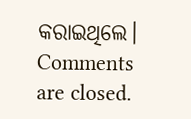କରାଇଥିଲେ।
Comments are closed.